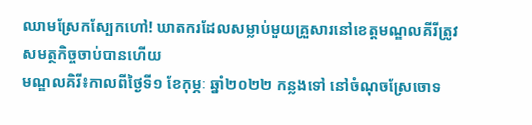ឈាមស្រែកស្បែកហៅ! ឃាតករដែលសម្លាប់មួយគ្រួសារនៅខេត្តមណ្ឌលគីរីត្រូវសមត្ថកិច្ចចាប់បានហើយ
មណ្ឌលគិរី៖កាលពីថ្ងៃទី១ ខែកុម្ភៈ ឆ្នាំ២០២២ កន្លងទៅ នៅចំណុចស្រែចោទ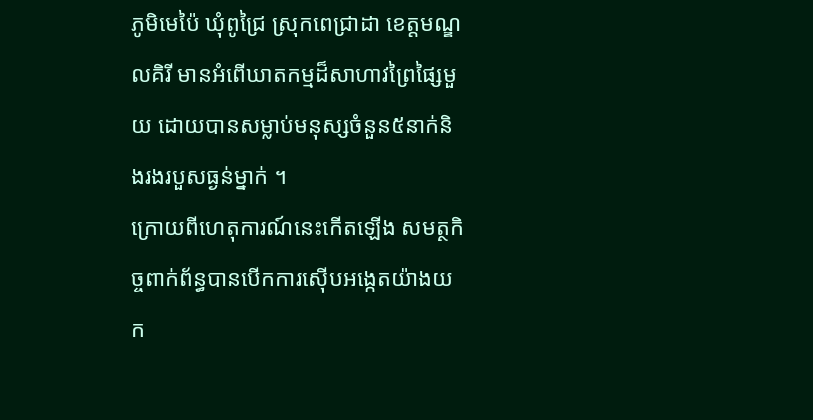ភូមិមេប៉ៃ ឃុំពូជ្រៃ ស្រុកពេជ្រាដា ខេត្តមណ្ឌលគិរី មានអំពើឃាតកម្មដ៏សាហាវព្រៃផ្សៃមួយ ដោយបានសម្លាប់មនុស្សចំនួន៥នាក់និងរងរបួសធ្ងន់ម្នាក់ ។
ក្រោយពីហេតុការណ៍នេះកើតឡើង សមត្ថកិច្ចពាក់ព័ន្ធបានបើកការស៊ើបអង្កេតយ៉ាងយក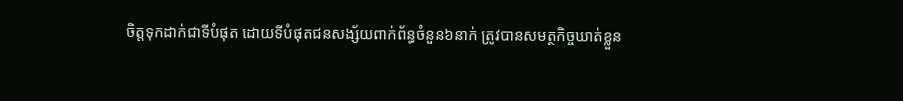ចិត្តទុកដាក់ជាទីបំផុត ដោយទីបំផុតជនសង្ស័យពាក់ព័ន្ធចំនួន៦នាក់ ត្រូវបានសមត្ថកិច្ចឃាត់ខ្លួន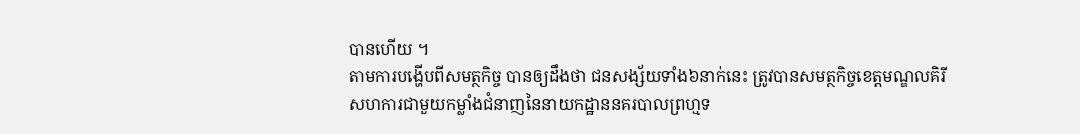បានហើយ ។
តាមការបង្ហើបពីសមត្ថកិច្ច បានឲ្យដឹងថា ជនសង្ស័យទាំង៦នាក់នេះ ត្រូវបានសមត្ថកិច្ចខេត្តមណ្ឌលគិរីសហការជាមួយកម្លាំងជំនាញនៃនាយកដ្ឋាននគរបាលព្រហ្មទ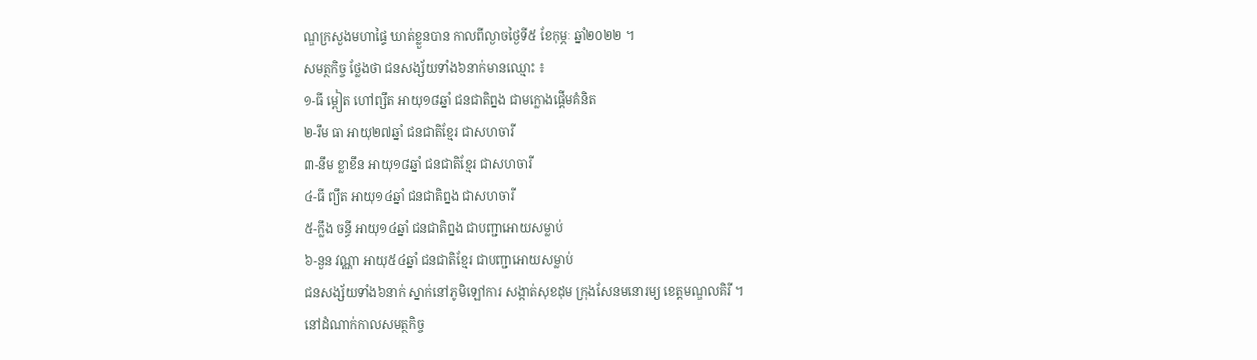ណ្ឌក្រសួងមហាផ្ទៃ ឃាត់ខ្លួនបាន កាលពីល្ងាចថ្ងៃទី៥ ខែកុម្ភៈ ឆ្នាំ២០២២ ។
សមត្ថកិច្ច ថ្លែងថា ជនសង្ស័យទាំង៦នាក់មានឈ្មោះ ៖
១-ធី ម្ពៀត ហៅព្សឹត អាយុ១៨ឆ្នាំ ជនជាតិព្នង ជាមក្លោងផ្តើមគំនិត
២-រឹម ធា អាយុ២៧ឆ្នាំ ជនជាតិខ្មែរ ជាសហចារី
៣-នឹម ខ្លាខឹន អាយុ១៨ឆ្នាំ ជនជាតិខ្មែរ ជាសហចារី
៤-ធី ព្យឹត អាយុ១៤ឆ្នាំ ជនជាតិព្នង ជាសហចារី
៥-ក្លឹង ចន្ធី អាយុ១៤ឆ្នាំ ជនជាតិព្នង ជាបញ្ជាអោយសម្លាប់
៦-នួន វណ្ណា អាយុ៥៤ឆ្នាំ ជនជាតិខ្មែរ ជាបញ្ជាអោយសម្លាប់
ជនសង្ស័យទាំង៦នាក់ ស្នាក់នៅភូមិឡៅការ សង្កាត់សុខដុម ក្រុងសែនមនោរម្យ ខេត្តមណ្ឌលគិរី ។
នៅដំណាក់កាលសមត្ថកិច្ច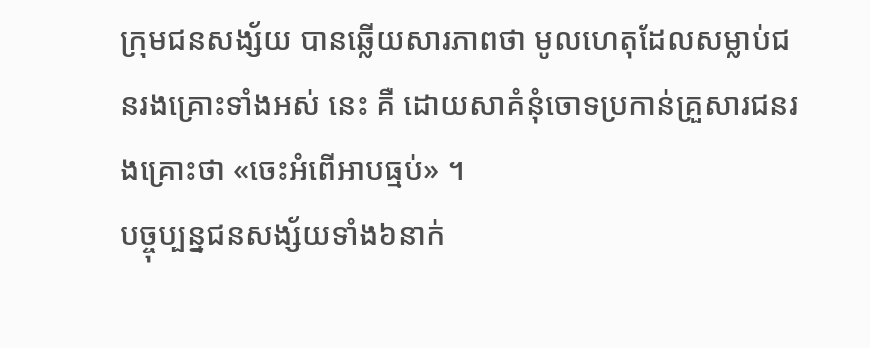ក្រុមជនសង្ស័យ បានឆ្លើយសារភាពថា មូលហេតុដែលសម្លាប់ជនរងគ្រោះទាំងអស់ នេះ គឺ ដោយសាគំនុំចោទប្រកាន់គ្រួសារជនរងគ្រោះថា «ចេះអំពើអាបធ្មប់» ។
បច្ចុប្បន្នជនសង្ស័យទាំង៦នាក់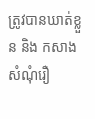ត្រូវបានឃាត់ខ្លួន និង កសាងសំណុំរឿ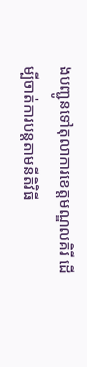ងបញ្ជូនទៅតុលាការខេត្តមណ្ឌលគិរី ដើម្បីចាត់ការបន្តតាមនីតិវិធី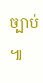ច្បាប់ ៕